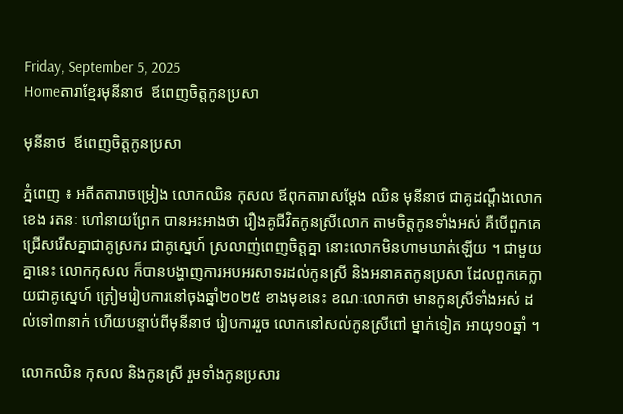Friday, September 5, 2025
Homeតារាខ្មែរមុនីនាថ  ឪពេញចិត្តកូនប្រសា

មុនីនាថ  ឪពេញចិត្តកូនប្រសា

ភ្នំពេញ ៖ អតីតតារាចម្រៀង លោកឈិន កុសល ឪពុកតារាសម្ដែង ឈិន មុនីនាថ ជាគូដណ្ដឹងលោក ខេង រតនៈ ហៅនាយព្រែក បានអះអាងថា រឿងគូជីវិតកូនស្រីលោក តាមចិត្តកូនទាំងអស់ គឺបើពួកគេជ្រើសរើសគ្នាជាគូស្រករ ជាគូស្នេហ៍ ស្រលាញ់ពេញចិត្តគ្នា នោះលោកមិនហាមឃាត់ឡើយ ។ ជាមួយគ្នានេះ លោកកុសល ក៏បានបង្ហាញការអបអរសាទរដល់កូនស្រី និងអនាគតកូនប្រសា ដែលពួកគេក្លាយជាគូស្នេហ៍ ត្រៀមរៀបការនៅចុងឆ្នាំ២០២៥ ខាងមុខនេះ ខណៈលោកថា មានកូនស្រីទាំងអស់ ដល់ទៅ៣នាក់ ហើយបន្ទាប់ពីមុនីនាថ រៀបការរួច លោកនៅសល់កូនស្រីពៅ ម្នាក់ទៀត អាយុ១០ឆ្នាំ ។

លោកឈិន កុសល និងកូនស្រី រួមទាំងកូនប្រសារ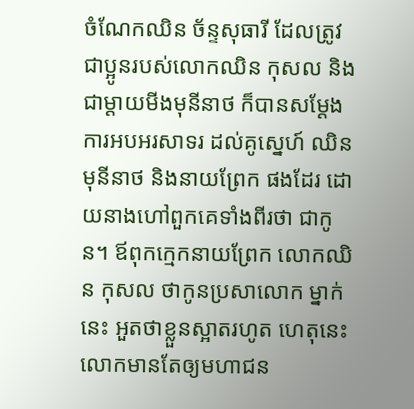ចំណែកឈិន ច័ន្ទសុធារី ដែលត្រូវជាប្អូនរបស់លោកឈិន កុសល និងជាម្ដាយមីងមុនីនាថ ក៏បានសម្ដែងការអបអរសាទរ ដល់គូស្នេហ៍ ឈិន មុនីនាថ និងនាយព្រែក ផងដែរ ដោយនាងហៅពួកគេទាំងពីរថា ជាកូន។ ឪពុកក្មេកនាយព្រែក លោកឈិន កុសល ថាកូនប្រសាលោក ម្នាក់នេះ អួតថាខ្លួនស្អាតរហូត ហេតុនេះលោកមានតែឲ្យមហាជន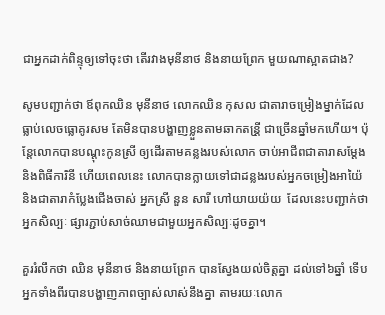ជាអ្នកដាក់ពិន្ទុឲ្យទៅចុះថា តើរវាងមុនីនាថ និងនាយព្រែក មួយណាស្អាតជាង?

សូមបញ្ជាក់ថា ឪពុកឈិន មុនីនាថ លោកឈិន កុសល ជាតារាចម្រៀងម្នាក់ដែលធ្លាប់លេចធ្លោគូរសម តែមិនបានបង្ហាញខ្លួនតាមឆាកតន្រី្ដ ជាច្រើនឆ្នាំមកហើយ។ ប៉ុន្ដែលោកបានបណ្ដុះកូនស្រី ឲ្យដើរតាមគន្លងរបស់លោក ចាប់អាជីពជាតារាសម្ដែង និងពិធីការិនី ហើយពេលនេះ លោកបានក្លាយទៅជាដន្លងរបស់អ្នកចម្រៀងអាយ៉ៃ និងជាតារាកំប្លែងជើងចាស់ អ្នកស្រី នួន សារី ហៅយាយយ៉យ  ដែលនេះបញ្ជាក់ថា អ្នកសិល្បៈ ផ្សារភ្ជាប់សាច់ឈាមជាមួយអ្នកសិល្បៈដូចគ្នា។

គួររំលឹកថា ឈិន មុនីនាថ និងនាយព្រែក បានស្វែងយល់ចិត្តគ្នា ដល់ទៅ៦ឆ្នាំ ទើបអ្នកទាំងពីរបានបង្ហាញភាពច្បាស់លាស់នឹងគ្នា តាមរយៈលោក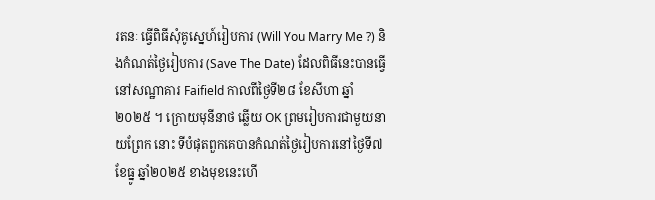រតនៈ ធ្វើពិធីសុំគូស្នេហ៍រៀបការ (Will You Marry Me ?) និងកំណត់ថ្ងៃរៀបការ (Save The Date) ដែលពិធីនេះបានធ្វើនៅសណ្ឋាគារ Faifield កាលពីថ្ងៃទី២៨ ខែសីហា ឆ្នាំ២០២៥ ។ ក្រោយមុនីនាថ ឆ្លើយ OK ព្រមរៀបការជាមួយនាយព្រែក នោះ ទីបំផុតពួកគេបានកំណត់ថ្ងៃរៀបការនៅថ្ងៃទី៧ ខែធ្នូ ឆ្នាំ២០២៥ ខាងមុខនេះហើ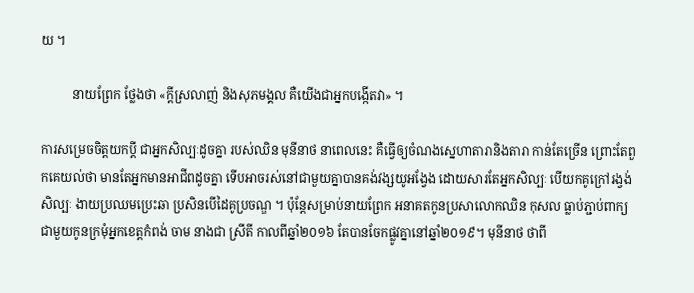យ ។

          នាយព្រែក ថ្លែងថា «ក្ដីស្រលាញ់ និងសុភមង្គល គឺយើងជាអ្នកបង្កើតវា» ។

ការសម្រេចចិត្តយកប្ដី ជាអ្នកសិល្បៈដូចគ្នា របស់ឈិន មុនីនាថ នាពេលនេះ គឺធ្វើឲ្យចំណងស្នេហាតារានិងតារា កាន់តែច្រើន ព្រោះតែពួកគេយល់ថា មានតែអ្នកមានអាជីពដូចគ្នា ទើបអាចរស់នៅជាមួយគ្នាបានគង់វង្សយូអង្វែង ដោយសារតែអ្នកសិល្បៈ បើយកគូក្រៅរង្វង់សិល្បៈ ងាយប្រឈមប្រេះឆា ប្រសិនបើដៃគូប្រចណ្ឌ ។ ប៉ុន្ដែសម្រាប់នាយព្រែក អនាគតកូនប្រសាលោកឈិន កុសល ធ្លាប់ភ្ជាប់ពាក្យជាមួយកូនក្រមុំអ្នកខេត្តកំពង់ ចាម នាងជា ស្រីតី កាលពីឆ្នាំ២០១៦ តែបានចែកផ្លូវគ្នានៅឆ្នាំ២០១៩។ មុនីនាថ ថាពី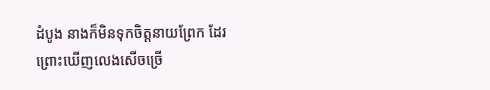ដំបូង នាងក៏មិនទុកចិត្តនាយព្រែក ដែរ ព្រោះឃើញលេងសើចច្រើ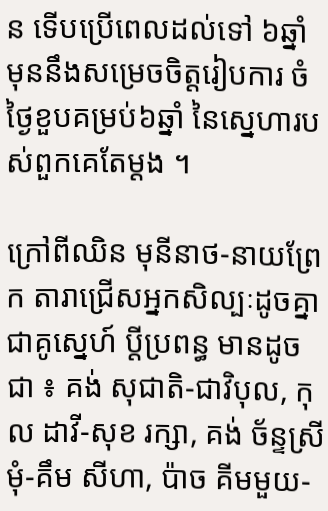ន ទើបប្រើពេលដល់ទៅ ៦ឆ្នាំ មុននឹងសម្រេចចិត្តរៀបការ ចំថ្ងៃខួបគម្រប់៦ឆ្នាំ នៃស្នេហារបស់ពួកគេតែម្ដង ។

ក្រៅពីឈិន មុនីនាថ-នាយព្រែក តារាជ្រើសអ្នកសិល្បៈដូចគ្នាជាគូស្នេហ៍ ប្តីប្រពន្ធ មានដូចជា ៖ គង់ សុជាតិ-ជាវិបុល, កុល ដាវី-សុខ រក្សា, គង់ ច័ន្ទស្រីមុំ-គឹម សីហា, ប៉ាច គីមមួយ-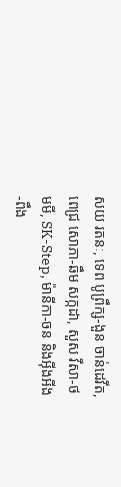សយ រតនៈ, ទេព បូព្រឹក្ស-ងួន ចាន់ដេវីត, ពេជ្រ សោភា-ឆឹម សក្កដា, សួស វីសា-ថមមី, SK-Step, ម៉ានីកា-ចន និងអ៊ីងអីង-ពឹង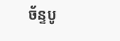ច័ន្ទបូ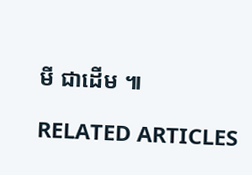មី ជាដើម ៕

RELATED ARTICLES